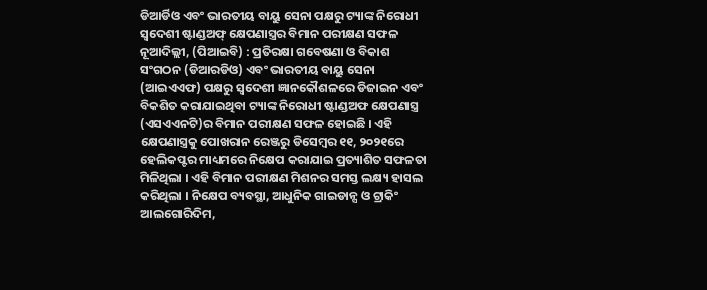ଡିଆର୍ଡିଓ ଏବଂ ଭାରତୀୟ ବାୟୁ ସେନା ପକ୍ଷରୁ ଟ୍ୟାଙ୍କ ନିରୋଧୀ ସ୍ୱଦେଶୀ ଷ୍ଟାଣ୍ଡଅଫ୍ କ୍ଷେପଣାସ୍ତ୍ରର ବିମାନ ପରୀକ୍ଷଣ ସଫଳ
ନୂଆଦିଲ୍ଲୀ, (ପିଆଇବି) : ପ୍ରତିରକ୍ଷା ଗବେଷଣା ଓ ବିକାଶ ସଂଗଠନ (ଡିଆରଡିଓ) ଏବଂ ଭାରତୀୟ ବାୟୁ ସେନା (ଆଇଏଏଫ) ପକ୍ଷରୁ ସ୍ବଦେଶୀ ଜ୍ଞାନକୌଶଳରେ ଡିଜାଇନ ଏବଂ ବିକଶିତ କରାଯାଇଥିବା ଟ୍ୟାଙ୍କ ନିରୋଧୀ ଷ୍ଟାଣ୍ଡଅଫ କ୍ଷେପଣାସ୍ତ୍ର (ଏସଏଏନଟି)ର ବିମାନ ପରୀକ୍ଷଣ ସଫଳ ହୋଇଛି । ଏହି କ୍ଷେପଣାସ୍ତ୍ରକୁ ପୋଖରାନ ରେଞ୍ଜରୁ ଡିସେମ୍ବର ୧୧, ୨୦୨୧ରେ ହେଲିକପ୍ଟର ମାଧ୍ୟମରେ ନିକ୍ଷେପ କରାଯାଇ ପ୍ରତ୍ୟାଶିତ ସଫଳତା ମିଳିଥିଲା । ଏହି ବିମାନ ପରୀକ୍ଷଣ ମିଶନର ସମସ୍ତ ଲକ୍ଷ୍ୟ ହାସଲ କରିଥିଲା । ନିକ୍ଷେପ ବ୍ୟବସ୍ଥା, ଆଧୁନିକ ଗାଇଡାନ୍ସ ଓ ଟ୍ରାକିଂ ଆଲଗୋରିଦିମ,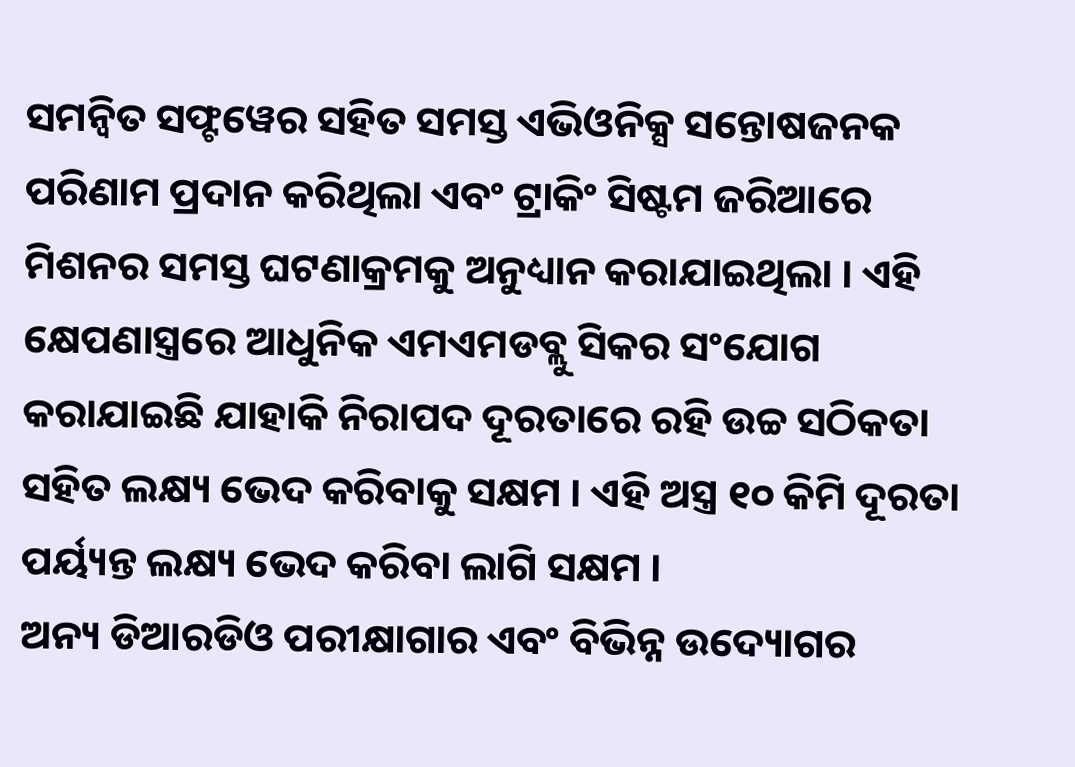ସମନ୍ବିତ ସଫ୍ଟୱେର ସହିତ ସମସ୍ତ ଏଭିଓନିକ୍ସ ସନ୍ତୋଷଜନକ ପରିଣାମ ପ୍ରଦାନ କରିଥିଲା ଏବଂ ଟ୍ରାକିଂ ସିଷ୍ଟମ ଜରିଆରେ ମିଶନର ସମସ୍ତ ଘଟଣାକ୍ରମକୁ ଅନୁଧ୍ୟାନ କରାଯାଇଥିଲା । ଏହି କ୍ଷେପଣାସ୍ତ୍ରରେ ଆଧୁନିକ ଏମଏମଡବ୍ଲୁ ସିକର ସଂଯୋଗ କରାଯାଇଛି ଯାହାକି ନିରାପଦ ଦୂରତାରେ ରହି ଉଚ୍ଚ ସଠିକତା ସହିତ ଲକ୍ଷ୍ୟ ଭେଦ କରିବାକୁ ସକ୍ଷମ । ଏହି ଅସ୍ତ୍ର ୧୦ କିମି ଦୂରତା ପର୍ୟ୍ୟନ୍ତ ଲକ୍ଷ୍ୟ ଭେଦ କରିବା ଲାଗି ସକ୍ଷମ ।
ଅନ୍ୟ ଡିଆରଡିଓ ପରୀକ୍ଷାଗାର ଏବଂ ବିଭିନ୍ନ ଉଦ୍ୟୋଗର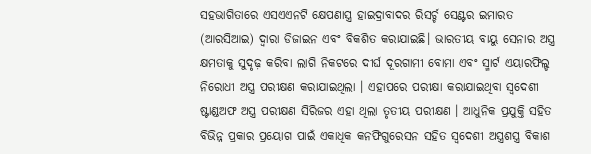ସହଭାଗିତାରେ ଏସଏଏନଟି କ୍ଷେପଣାସ୍ତ୍ର ହାଇଦ୍ରାବାଦର ରିସର୍ଚ୍ଚ ସେଣ୍ଟର ଇମାରତ (ଆରସିଆଇ) ଦ୍ବାରା ଡିଜାଇନ ଏବଂ ବିକଶିତ କରାଯାଇଛି। ଭାରତୀୟ ବାୟୁ ସେନାର ଅସ୍ତ୍ର କ୍ଷମତାକୁ ସୁଦୃଢ଼ କରିବା ଲାଗି ନିକଟରେ ଦୀର୍ଘ ଦୂରଗାମୀ ବୋମା ଏବଂ ସ୍ମାର୍ଟ ଏୟାରଫିଲ୍ଡ ନିରୋଧୀ ଅସ୍ତ୍ର ପରୀକ୍ଷଣ କରାଯାଇଥିଲା । ଏହାପରେ ପରୀକ୍ଷା କରାଯାଇଥିବା ସ୍ବଦେଶୀ ଷ୍ଟାଣ୍ଡଅଫ ଅସ୍ତ୍ର ପରୀକ୍ଷଣ ସିରିଜର ଏହା ଥିଲା ତୃତୀୟ ପରୀକ୍ଷଣ । ଆଧୁନିକ ପ୍ରଯୁକ୍ତି ସହିତ ବିଭିନ୍ନ ପ୍ରକାର ପ୍ରୟୋଗ ପାଇଁ ଏକାଧିକ କନଫିଗୁରେସନ ସହିତ ସ୍ବଦେଶୀ ଅସ୍ତ୍ରଶସ୍ତ୍ର ବିକାଶ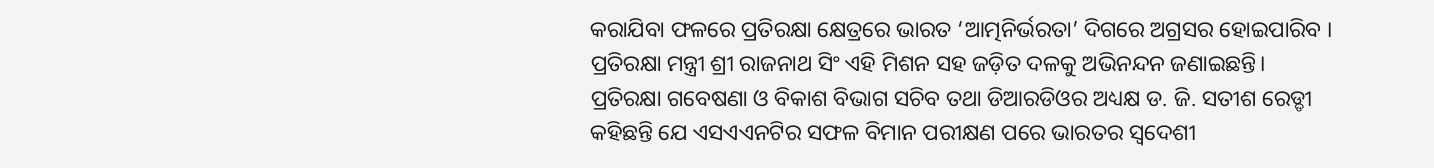କରାଯିବା ଫଳରେ ପ୍ରତିରକ୍ଷା କ୍ଷେତ୍ରରେ ଭାରତ ‘ଆତ୍ମନିର୍ଭରତା’ ଦିଗରେ ଅଗ୍ରସର ହୋଇପାରିବ ।
ପ୍ରତିରକ୍ଷା ମନ୍ତ୍ରୀ ଶ୍ରୀ ରାଜନାଥ ସିଂ ଏହି ମିଶନ ସହ ଜଡ଼ିତ ଦଳକୁ ଅଭିନନ୍ଦନ ଜଣାଇଛନ୍ତି। ପ୍ରତିରକ୍ଷା ଗବେଷଣା ଓ ବିକାଶ ବିଭାଗ ସଚିବ ତଥା ଡିଆରଡିଓର ଅଧ୍ୟକ୍ଷ ଡ. ଜି. ସତୀଶ ରେଡ୍ଡୀ କହିଛନ୍ତି ଯେ ଏସଏଏନଟିର ସଫଳ ବିମାନ ପରୀକ୍ଷଣ ପରେ ଭାରତର ସ୍ବଦେଶୀ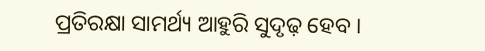ପ୍ରତିରକ୍ଷା ସାମର୍ଥ୍ୟ ଆହୁରି ସୁଦୃଢ଼ ହେବ ।